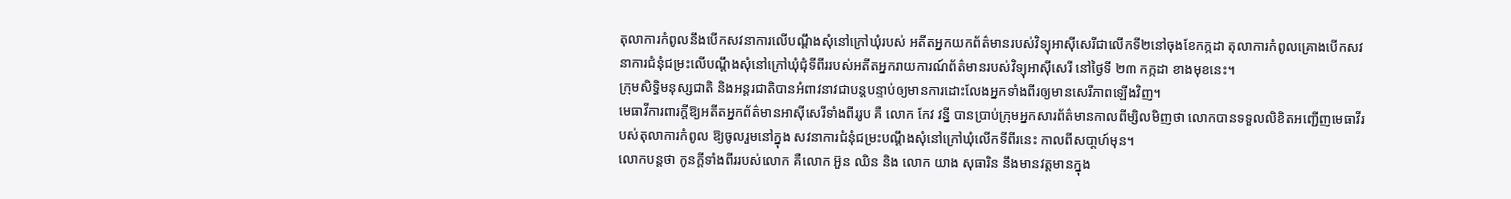តុលាការកំពូលនឹងបើកសវនាការលើបណ្តឹងសុំនៅក្រៅឃុំរបស់ អតីតអ្នកយកព័ត៌មានរបស់វិទ្យុអាស៊ីសេរីជាលើកទី២នៅចុងខែកក្កដា តុលាការកំពូលគ្រោងបើកសវនាការជំនុំជម្រះលើបណ្តឹងសុំនៅក្រៅឃុំជុំទីពីររបស់អតីតអ្នករាយការណ៍ព័ត៌មានរបស់វិទ្យុអាស៊ីសេរី នៅថ្ងៃទី ២៣ កក្កដា ខាងមុខនេះ។
ក្រុមសិទ្ធិមនុស្សជាតិ និងអន្តរជាតិបានអំពាវនាវជាបន្តបន្ទាប់ឲ្យមានការដោះលែងអ្នកទាំងពីរឲ្យមានសេរីភាពឡើងវិញ។
មេធាវីការពារក្តីឱ្យអតីតអ្នកព័ត៌មានអាស៊ីសេរីទាំងពីររូប គឺ លោក កែវ វន្នី បានប្រាប់ក្រុមអ្នកសារព័ត៌មានកាលពីម្សិលមិញថា លោកបានទទួលលិខិតអញ្ជើញមេធាវីរបស់តុលាការកំពូល ឱ្យចូលរួមនៅក្នុង សវនាការជំនុំជម្រះបណ្តឹងសុំនៅក្រៅឃុំលើកទីពីរនេះ កាលពីសបា្តហ៍មុន។
លោកបន្តថា កូនក្តីទាំងពីររបស់លោក គឺលោក អ៊ួន ឈិន និង លោក យាង សុធារិន នឹងមានវត្តមានក្នុង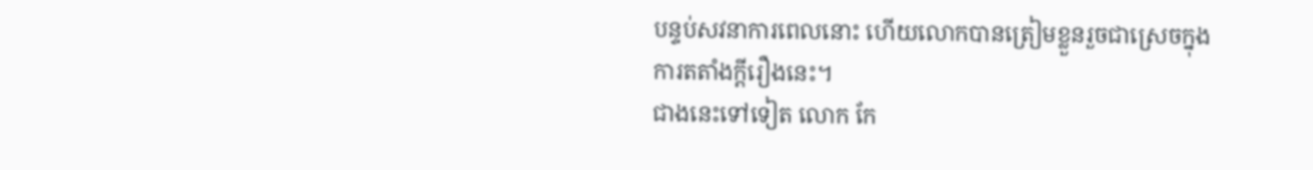បន្ទប់សវនាការពេលនោះ ហើយលោកបានត្រៀមខ្លួនរួចជាស្រេចក្នុងការតតាំងក្តីរឿងនេះ។
ជាងនេះទៅទៀត លោក កែ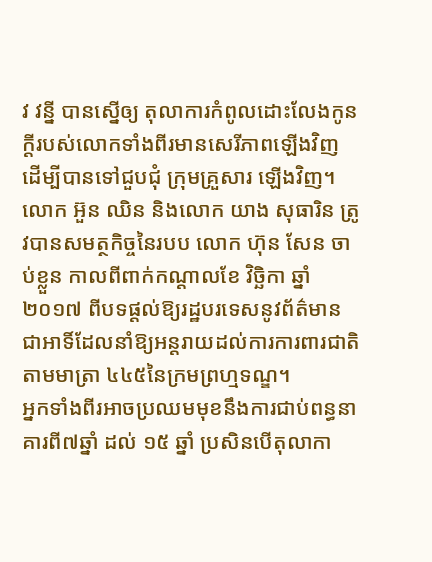វ វន្នី បានស្នើឲ្យ តុលាការកំពូលដោះលែងកូនក្តីរបស់លោកទាំងពីរមានសេរីភាពឡើងវិញ ដើម្បីបានទៅជួបជុំ ក្រុមគ្រួសារ ឡើងវិញ។
លោក អ៊ួន ឈិន និងលោក យាង សុធារិន ត្រូវបានសមត្ថកិច្ចនៃរបប លោក ហ៊ុន សែន ចាប់ខ្លួន កាលពីពាក់កណ្តាលខែ វិច្ឆិកា ឆ្នាំ ២០១៧ ពីបទផ្តល់ឱ្យរដ្ឋបរទេសនូវព័ត៌មានជាអាទិ៍ដែលនាំឱ្យអន្តរាយដល់ការការពារជាតិ តាមមាត្រា ៤៤៥នៃក្រមព្រហ្មទណ្ឌ។
អ្នកទាំងពីរអាចប្រឈមមុខនឹងការជាប់ពន្ធនាគារពី៧ឆ្នាំ ដល់ ១៥ ឆ្នាំ ប្រសិនបើតុលាកា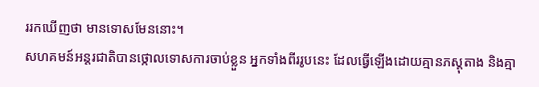ររកឃើញថា មានទោសមែននោះ។
សហគមន៍អន្តរជាតិបានថ្កោលទោសការចាប់ខ្លួន អ្នកទាំងពីររូបនេះ ដែលធ្វើឡើងដោយគ្មានភស្តុតាង និងគ្មា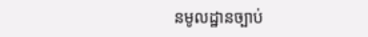នមូលដ្ឋានច្បាប់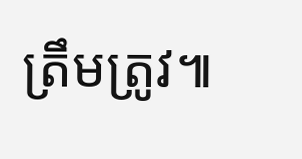ត្រឹមត្រូវ៕